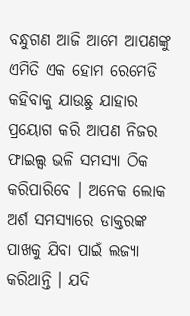ବନ୍ଧୁଗଣ ଆଜି ଆମେ ଆପଣଙ୍କୁ ଏମିତି ଏକ ହୋମ ରେମେଡି କହିବାକୁ ଯାଉଛୁ ଯାହାର ପ୍ରୟୋଗ କରି ଆପଣ ନିଜର ଫାଇଲ୍ସ ଭଳି ସମସ୍ଯା ଠିକ କରିପାରିବେ । ଅନେକ ଲୋକ ଅର୍ଶ ସମସ୍ୟାରେ ଡାକ୍ତରଙ୍କ ପାଖକୁ ଯିବା ପାଇଁ ଲଜ୍ୟା କରିଥାନ୍ତି । ଯଦି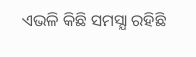ଏଭଳି କିଛି ସମସ୍ଯା ରହିଛି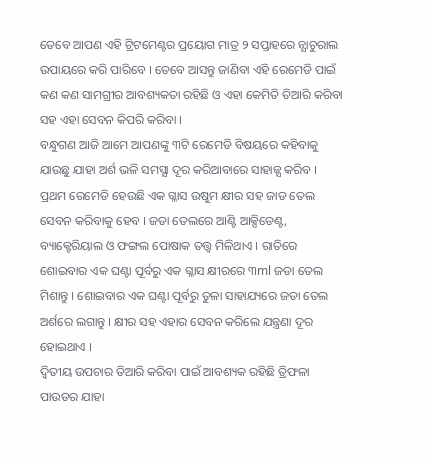ତେବେ ଆପଣ ଏହି ଟ୍ରିଟମେଣ୍ଟର ପ୍ରୟୋଗ ମାତ୍ର ୨ ସପ୍ତାହରେ ନ୍ଯାଚୁରାଲ ଉପାୟରେ କରି ପାରିବେ । ତେବେ ଆସନ୍ତୁ ଜାଣିବା ଏହି ରେମେଡି ପାଇଁ କଣ କଣ ସାମଗ୍ରୀର ଆବଶ୍ୟକତା ରହିଛି ଓ ଏହା କେମିତି ତିଆରି କରିବା ସହ ଏହା ସେବନ କିପରି କରିବା ।
ବନ୍ଧୁଗଣ ଆଜି ଆମେ ଆପଣଙ୍କୁ ୩ଟି ରେମେଡି ବିଷୟରେ କହିବାକୁ ଯାଉଛୁ ଯାହା ଅର୍ଶ ଭଳି ସମସ୍ଯା ଦୂର କରିଆବାରେ ସାହାଜ୍ଯ କରିବ । ପ୍ରଥମ ରେମେଡି ହେଉଛି ଏକ ଗ୍ଳାସ ଉଷୁମ କ୍ଷୀର ସହ ଜାଡ ତେଲ ସେବନ କରିବାକୁ ହେବ । ଜଡା ତେଲରେ ଆଣ୍ଟି ଆକ୍ସିଡେଣ୍ଟ, ବ୍ୟାକ୍ଟେରିୟାଲ ଓ ଫଙ୍ଗଲ ପୋଷାକ ତତ୍ତ୍ଵ ମିଳିଥାଏ । ରାତିରେ ଶୋଇବାର ଏକ ଘଣ୍ଟା ପୂର୍ବରୁ ଏକ ଗ୍ଳାସ କ୍ଷୀରରେ ୩ml ଜଡା ତେଲ ମିଶାନ୍ତୁ । ଶୋଇବାର ଏକ ଘଣ୍ଟା ପୂର୍ବରୁ ତୁଳା ସାହାଯ୍ୟରେ ଜଡା ତେଲ ଅର୍ଶରେ ଲଗାନ୍ତୁ । କ୍ଷୀର ସହ ଏହାର ସେବନ କରିଲେ ଯନ୍ତ୍ରଣା ଦୂର ହୋଇଥାଏ ।
ଦ୍ଵିତୀୟ ଉପଚାର ତିଆରି କରିବା ପାଇଁ ଆବଶ୍ୟକ ରହିଛି ତ୍ରିଫଳା ପାଉଡର ଯାହା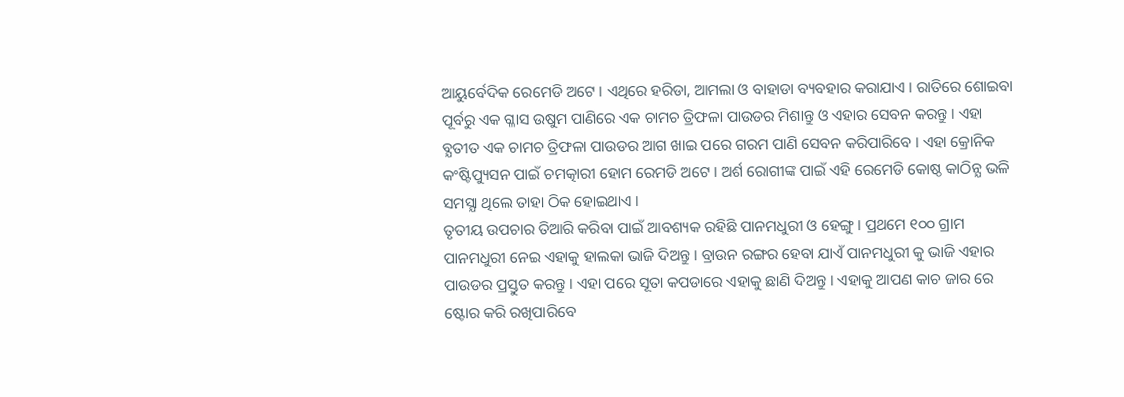ଆୟୁର୍ବେଦିକ ରେମେଡି ଅଟେ । ଏଥିରେ ହରିଡା, ଆମଲା ଓ ବାହାଡା ବ୍ୟବହାର କରାଯାଏ । ରାତିରେ ଶୋଇବା ପୂର୍ବରୁ ଏକ ଗ୍ଳାସ ଉଷୁମ ପାଣିରେ ଏକ ଚାମଚ ତ୍ରିଫଳା ପାଉଡର ମିଶାନ୍ତୁ ଓ ଏହାର ସେବନ କରନ୍ତୁ । ଏହା ବ୍ଯତୀତ ଏକ ଚାମଚ ତ୍ରିଫଳା ପାଉଡର ଆଗ ଖାଇ ପରେ ଗରମ ପାଣି ସେବନ କରିପାରିବେ । ଏହା କ୍ରୋନିକ କଂଷ୍ଟିପ୍ୟୁସନ ପାଇଁ ଚମତ୍କାରୀ ହୋମ ରେମଡି ଅଟେ । ଅର୍ଶ ରୋଗୀଙ୍କ ପାଇଁ ଏହି ରେମେଡି କୋଷ୍ଠ କାଠିନ୍ଯ ଭଳି ସମସ୍ଯା ଥିଲେ ତାହା ଠିକ ହୋଇଥାଏ ।
ତୃତୀୟ ଉପଚାର ତିଆରି କରିବା ପାଇଁ ଆବଶ୍ୟକ ରହିଛି ପାନମଧୁରୀ ଓ ହେଙ୍ଗୁ । ପ୍ରଥମେ ୧୦୦ ଗ୍ରାମ ପାନମଧୁରୀ ନେଇ ଏହାକୁ ହାଲକା ଭାଜି ଦିଅନ୍ତୁ । ବ୍ରାଉନ ରଙ୍ଗର ହେବା ଯାଏଁ ପାନମଧୁରୀ କୁ ଭାଜି ଏହାର ପାଉଡର ପ୍ରସ୍ତୁତ କରନ୍ତୁ । ଏହା ପରେ ସୂତା କପଡାରେ ଏହାକୁ ଛାଣି ଦିଅନ୍ତୁ । ଏହାକୁ ଆପଣ କାଚ ଜାର ରେ ଷ୍ଟୋର କରି ରଖିପାରିବେ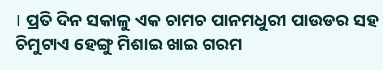। ପ୍ରତି ଦିନ ସକାଳୁ ଏକ ଚାମଚ ପାନମଧୁରୀ ପାଉଡର ସହ ଚିମୁଟାଏ ହେଙ୍ଗୁ ମିଶାଇ ଖାଇ ଗରମ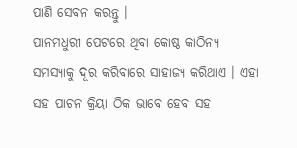ପାଣି ସେବନ କରନ୍ତୁ ।
ପାନମଧୁରୀ ପେଟରେ ଥିବା କୋଷ୍ଠ କାଠିନ୍ଯ ସମସ୍ୟାକୁ ଦୂର କରିବାରେ ସାହାଜ୍ଯ କରିଥାଏ । ଏହା ସହ ପାଚନ କ୍ରିୟା ଠିକ ଭାବେ ହେବ ସହ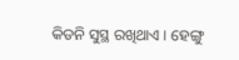କିଡନି ସୁସ୍ଥ ରଖିଥାଏ । ହେଙ୍ଗୁ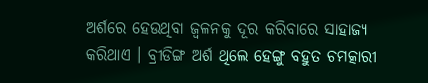ଅର୍ଶରେ ହେଉଥିବା ଜ୍ଵଳନକୁ ଦୂର କରିବାରେ ସାହାଜ୍ଯ କରିଥାଏ । ବ୍ରୀଡିଙ୍ଗ ଅର୍ଶ ଥିଲେ ହେଙ୍ଗୁ ବହୁତ ଚମତ୍କାରୀ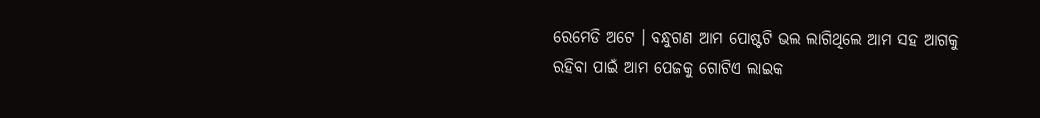ରେମେଡି ଅଟେ । ବନ୍ଧୁଗଣ ଆମ ପୋଷ୍ଟଟି ଭଲ ଲାଗିଥିଲେ ଆମ ସହ ଆଗକୁ ରହିବା ପାଇଁ ଆମ ପେଜକୁ ଗୋଟିଏ ଲାଇକ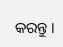କରନ୍ତୁ ।